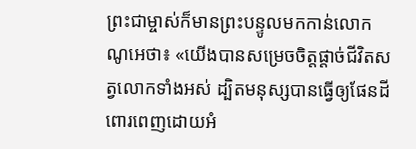ព្រះជាម្ចាស់ក៏មានព្រះបន្ទូលមកកាន់លោកណូអេថា៖ «យើងបានសម្រេចចិត្តផ្ដាច់ជីវិតសត្វលោកទាំងអស់ ដ្បិតមនុស្សបានធ្វើឲ្យផែនដីពោរពេញដោយអំ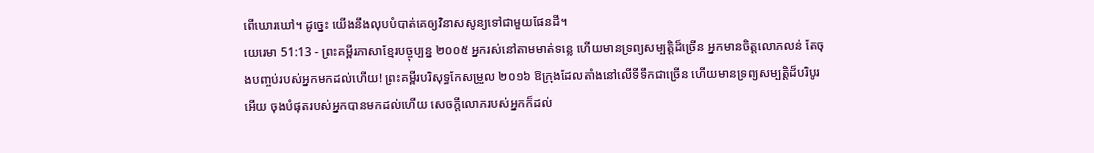ពើឃោរឃៅ។ ដូច្នេះ យើងនឹងលុបបំបាត់គេឲ្យវិនាសសូន្យទៅជាមួយផែនដី។
យេរេមា 51:13 - ព្រះគម្ពីរភាសាខ្មែរបច្ចុប្បន្ន ២០០៥ អ្នករស់នៅតាមមាត់ទន្លេ ហើយមានទ្រព្យសម្បត្តិដ៏ច្រើន អ្នកមានចិត្តលោភលន់ តែចុងបញ្ចប់របស់អ្នកមកដល់ហើយ! ព្រះគម្ពីរបរិសុទ្ធកែសម្រួល ២០១៦ ឱក្រុងដែលតាំងនៅលើទីទឹកជាច្រើន ហើយមានទ្រព្យសម្បត្តិដ៏បរិបូរអើយ ចុងបំផុតរបស់អ្នកបានមកដល់ហើយ សេចក្ដីលោភរបស់អ្នកក៏ដល់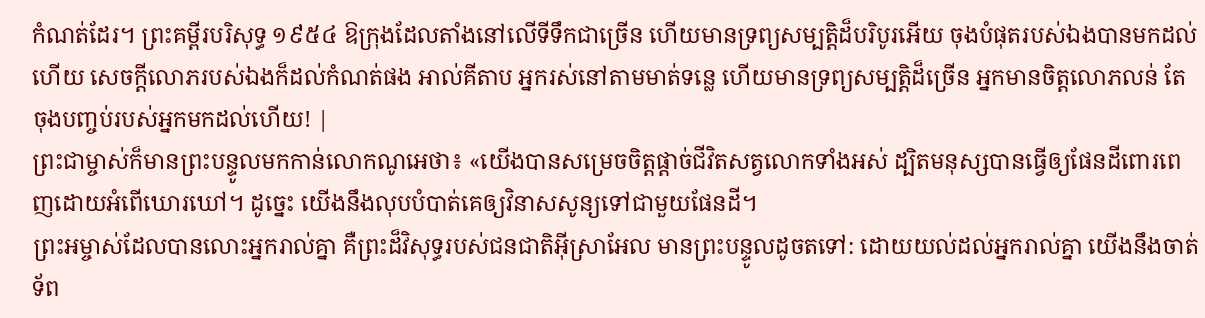កំណត់ដែរ។ ព្រះគម្ពីរបរិសុទ្ធ ១៩៥៤ ឱក្រុងដែលតាំងនៅលើទីទឹកជាច្រើន ហើយមានទ្រព្យសម្បត្តិដ៏បរិបូរអើយ ចុងបំផុតរបស់ឯងបានមកដល់ហើយ សេចក្ដីលោភរបស់ឯងក៏ដល់កំណត់ផង អាល់គីតាប អ្នករស់នៅតាមមាត់ទន្លេ ហើយមានទ្រព្យសម្បត្តិដ៏ច្រើន អ្នកមានចិត្តលោភលន់ តែចុងបញ្ចប់របស់អ្នកមកដល់ហើយ! |
ព្រះជាម្ចាស់ក៏មានព្រះបន្ទូលមកកាន់លោកណូអេថា៖ «យើងបានសម្រេចចិត្តផ្ដាច់ជីវិតសត្វលោកទាំងអស់ ដ្បិតមនុស្សបានធ្វើឲ្យផែនដីពោរពេញដោយអំពើឃោរឃៅ។ ដូច្នេះ យើងនឹងលុបបំបាត់គេឲ្យវិនាសសូន្យទៅជាមួយផែនដី។
ព្រះអម្ចាស់ដែលបានលោះអ្នករាល់គ្នា គឺព្រះដ៏វិសុទ្ធរបស់ជនជាតិអ៊ីស្រាអែល មានព្រះបន្ទូលដូចតទៅ: ដោយយល់ដល់អ្នករាល់គ្នា យើងនឹងចាត់ទ័ព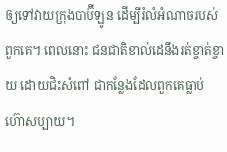ឲ្យទៅវាយក្រុងបាប៊ីឡូន ដើម្បីរំលំអំណាចរបស់ពួកគេ។ ពេលនោះ ជនជាតិខាល់ដេនឹងរត់ខ្ចាត់ខ្ចាយ ដោយជិះសំពៅ ជាកន្លែងដែលពួកគេធ្លាប់ហ៊ោសប្បាយ។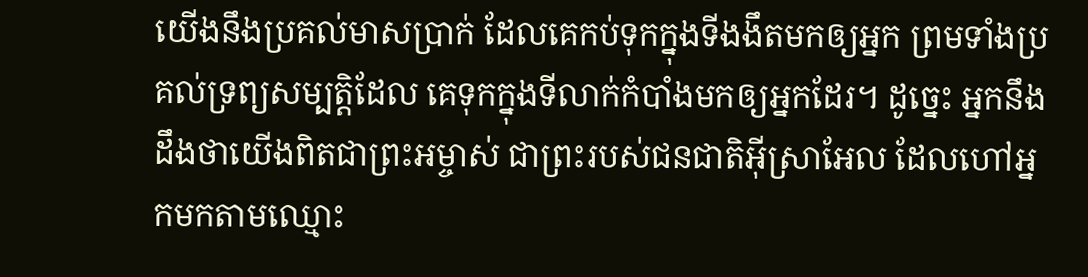យើងនឹងប្រគល់មាសប្រាក់ ដែលគេកប់ទុកក្នុងទីងងឹតមកឲ្យអ្នក ព្រមទាំងប្រគល់ទ្រព្យសម្បត្តិដែល គេទុកក្នុងទីលាក់កំបាំងមកឲ្យអ្នកដែរ។ ដូច្នេះ អ្នកនឹងដឹងថាយើងពិតជាព្រះអម្ចាស់ ជាព្រះរបស់ជនជាតិអ៊ីស្រាអែល ដែលហៅអ្នកមកតាមឈ្មោះ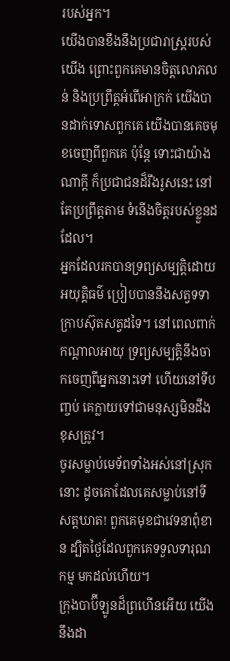របស់អ្នក។
យើងបានខឹងនឹងប្រជារាស្ត្ររបស់យើង ព្រោះពួកគេមានចិត្តលោភលន់ និងប្រព្រឹត្តអំពើអាក្រក់ យើងបានដាក់ទោសពួកគេ យើងបានគេចមុខចេញពីពួកគេ ប៉ុន្តែ ទោះជាយ៉ាងណាក្ដី ក៏ប្រជាជនដ៏រឹងរូសនេះ នៅតែប្រព្រឹត្តតាម ទំនើងចិត្តរបស់ខ្លួនដដែល។
អ្នកដែលរកបានទ្រព្យសម្បត្តិដោយអយុត្តិធម៌ ប្រៀបបាននឹងសត្វទទាក្រាបស៊ុតសត្វដទៃ។ នៅពេលពាក់កណ្ដាលអាយុ ទ្រព្យសម្បត្តិនឹងចាកចេញពីអ្នកនោះទៅ ហើយនៅទីបញ្ចប់ គេក្លាយទៅជាមនុស្សមិនដឹងខុសត្រូវ។
ចូរសម្លាប់មេទ័ពទាំងអស់នៅស្រុកនោះ ដូចគោដែលគេសម្លាប់នៅទីសត្តឃាត! ពួកគេមុខជាវេទនាពុំខាន ដ្បិតថ្ងៃដែលពួកគេទទួលទារុណកម្ម មកដល់ហើយ។
ក្រុងបាប៊ីឡូនដ៏ព្រហើនអើយ យើងនឹងដា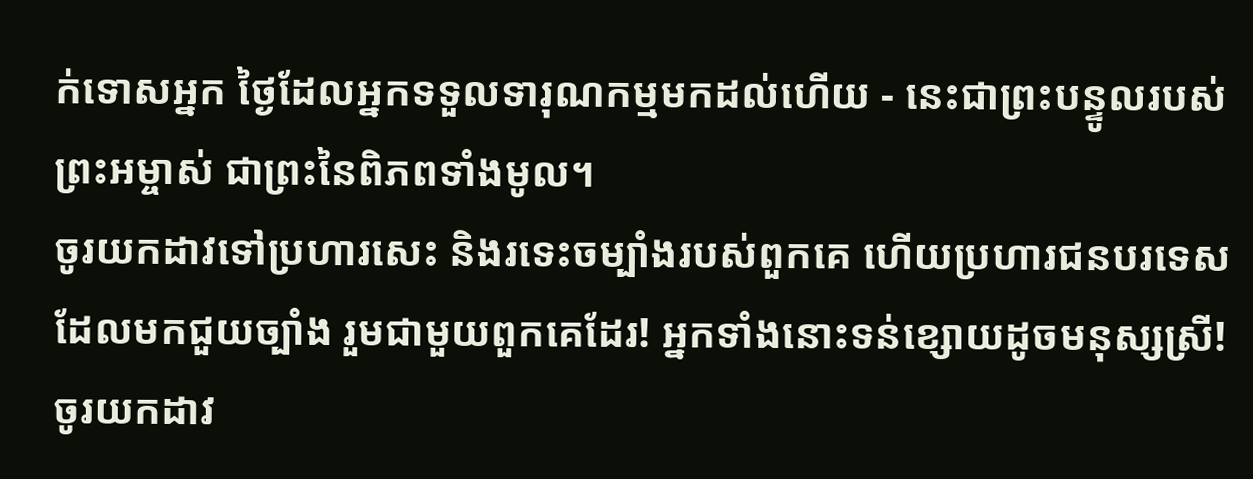ក់ទោសអ្នក ថ្ងៃដែលអ្នកទទួលទារុណកម្មមកដល់ហើយ - នេះជាព្រះបន្ទូលរបស់ព្រះអម្ចាស់ ជាព្រះនៃពិភពទាំងមូល។
ចូរយកដាវទៅប្រហារសេះ និងរទេះចម្បាំងរបស់ពួកគេ ហើយប្រហារជនបរទេសដែលមកជួយច្បាំង រួមជាមួយពួកគេដែរ! អ្នកទាំងនោះទន់ខ្សោយដូចមនុស្សស្រី! ចូរយកដាវ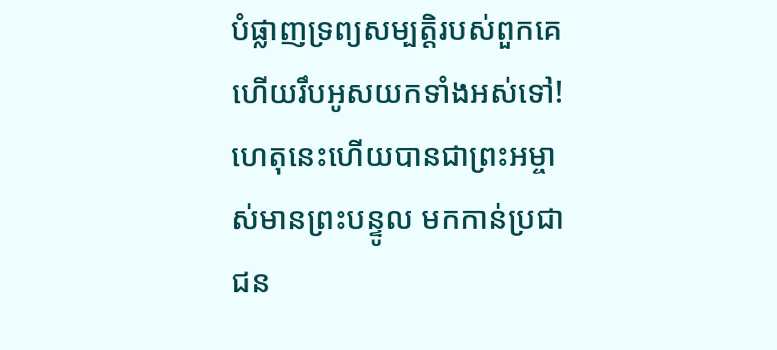បំផ្លាញទ្រព្យសម្បត្តិរបស់ពួកគេ ហើយរឹបអូសយកទាំងអស់ទៅ!
ហេតុនេះហើយបានជាព្រះអម្ចាស់មានព្រះបន្ទូល មកកាន់ប្រជាជន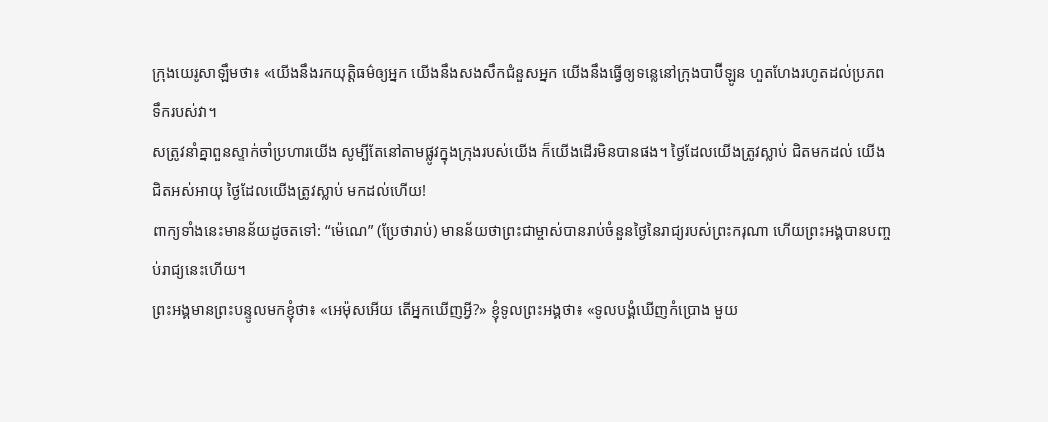ក្រុងយេរូសាឡឹមថា៖ «យើងនឹងរកយុត្តិធម៌ឲ្យអ្នក យើងនឹងសងសឹកជំនួសអ្នក យើងនឹងធ្វើឲ្យទន្លេនៅក្រុងបាប៊ីឡូន ហួតហែងរហូតដល់ប្រភពទឹករបស់វា។
សត្រូវនាំគ្នាពួនស្ទាក់ចាំប្រហារយើង សូម្បីតែនៅតាមផ្លូវក្នុងក្រុងរបស់យើង ក៏យើងដើរមិនបានផង។ ថ្ងៃដែលយើងត្រូវស្លាប់ ជិតមកដល់ យើងជិតអស់អាយុ ថ្ងៃដែលយើងត្រូវស្លាប់ មកដល់ហើយ!
ពាក្យទាំងនេះមានន័យដូចតទៅ: “ម៉េណេ” (ប្រែថារាប់) មានន័យថាព្រះជាម្ចាស់បានរាប់ចំនួនថ្ងៃនៃរាជ្យរបស់ព្រះករុណា ហើយព្រះអង្គបានបញ្ចប់រាជ្យនេះហើយ។
ព្រះអង្គមានព្រះបន្ទូលមកខ្ញុំថា៖ «អេម៉ុសអើយ តើអ្នកឃើញអ្វី?» ខ្ញុំទូលព្រះអង្គថា៖ «ទូលបង្គំឃើញកំប្រោង មួយ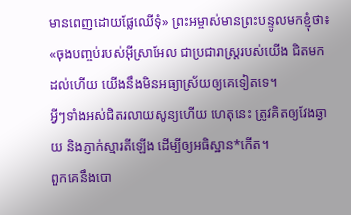មានពេញដោយផ្លែឈើទុំ» ព្រះអម្ចាស់មានព្រះបន្ទូលមកខ្ញុំថា៖ «ចុងបញ្ចប់របស់អ៊ីស្រាអែល ជាប្រជារាស្ដ្ររបស់យើង ជិតមកដល់ហើយ យើងនឹងមិនអធ្យាស្រ័យឲ្យគេទៀតទេ។
អ្វីៗទាំងអស់ជិតរលាយសូន្យហើយ ហេតុនេះ ត្រូវគិតឲ្យវែងឆ្ងាយ និងភ្ញាក់ស្មារតីឡើង ដើម្បីឲ្យអធិស្ឋាន*កើត។
ពួកគេនឹងបោ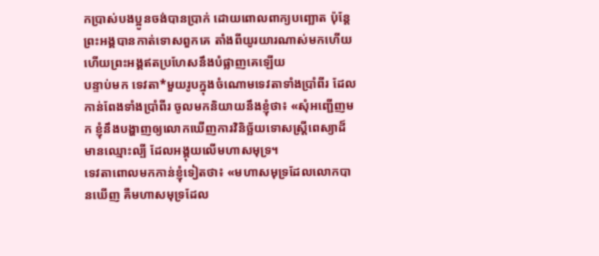កប្រាស់បងប្អូនចង់បានប្រាក់ ដោយពោលពាក្យបញ្ឆោត ប៉ុន្តែ ព្រះអង្គបានកាត់ទោសពួកគេ តាំងពីយូរយារណាស់មកហើយ ហើយព្រះអង្គឥតប្រហែសនឹងបំផ្លាញគេឡើយ
បន្ទាប់មក ទេវតា*មួយរូបក្នុងចំណោមទេវតាទាំងប្រាំពីរ ដែលកាន់ពែងទាំងប្រាំពីរ ចូលមកនិយាយនឹងខ្ញុំថា៖ «សុំអញ្ជើញមក ខ្ញុំនឹងបង្ហាញឲ្យលោកឃើញការវិនិច្ឆ័យទោសស្ត្រីពេស្យាដ៏មានឈ្មោះល្បី ដែលអង្គុយលើមហាសមុទ្រ។
ទេវតាពោលមកកាន់ខ្ញុំទៀតថា៖ «មហាសមុទ្រដែលលោកបានឃើញ គឺមហាសមុទ្រដែល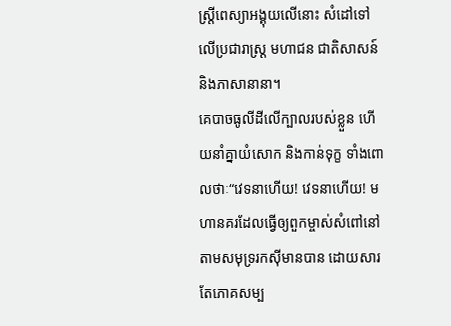ស្ត្រីពេស្យាអង្គុយលើនោះ សំដៅទៅលើប្រជារាស្ត្រ មហាជន ជាតិសាសន៍ និងភាសានានា។
គេបាចធូលីដីលើក្បាលរបស់ខ្លួន ហើយនាំគ្នាយំសោក និងកាន់ទុក្ខ ទាំងពោលថាៈ“វេទនាហើយ! វេទនាហើយ! មហានគរដែលធ្វើឲ្យពួកម្ចាស់សំពៅនៅតាមសមុទ្ររកស៊ីមានបាន ដោយសារតែភោគសម្ប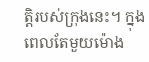ត្តិរបស់ក្រុងនេះ។ ក្នុងពេលតែមួយម៉ោង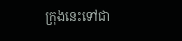ក្រុងនេះទៅជា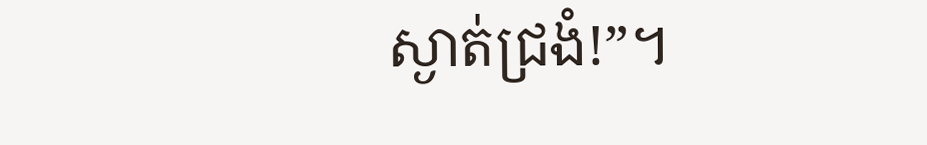ស្ងាត់ជ្រងំ!”។